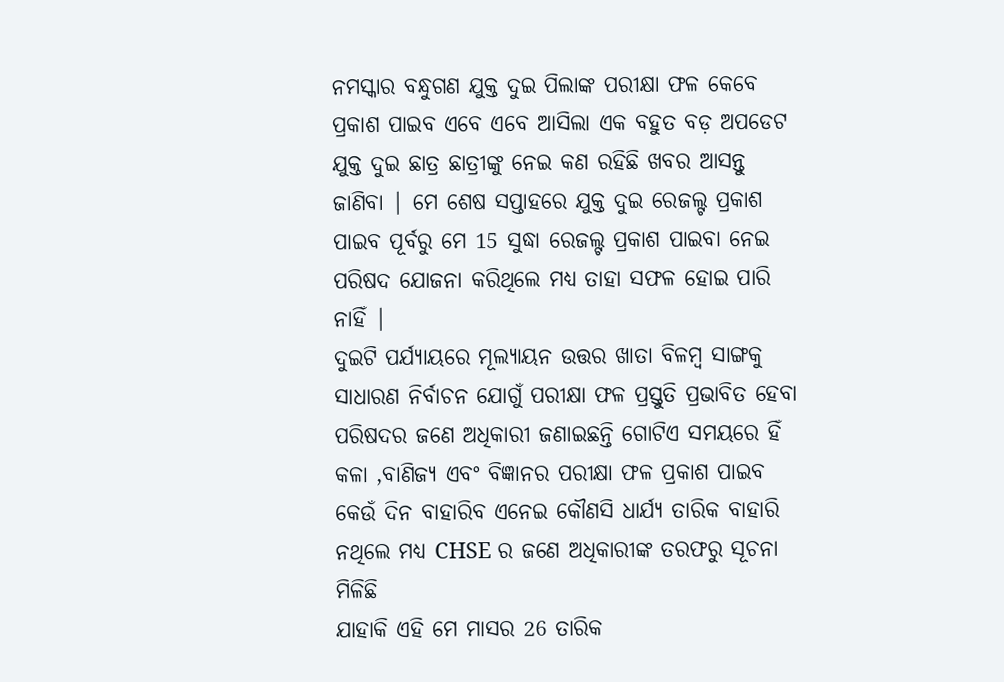ନମସ୍କାର ବନ୍ଧୁଗଣ ଯୁକ୍ତ ଦୁଇ ପିଲାଙ୍କ ପରୀକ୍ଷା ଫଳ କେବେ ପ୍ରକାଶ ପାଇବ ଏବେ ଏବେ ଆସିଲା ଏକ ବହୁତ ବଡ଼ ଅପଡେଟ ଯୁକ୍ତ ଦୁଇ ଛାତ୍ର ଛାତ୍ରୀଙ୍କୁ ନେଇ କଣ ରହିଛି ଖବର ଆସନ୍ତୁ ଜାଣିବା | ମେ ଶେଷ ସପ୍ତାହରେ ଯୁକ୍ତ ଦୁଇ ରେଜଲ୍ଟ ପ୍ରକାଶ ପାଇବ ପୂର୍ବରୁ ମେ 15 ସୁଦ୍ଧା ରେଜଲ୍ଟ ପ୍ରକାଶ ପାଇବା ନେଇ ପରିଷଦ ଯୋଜନା କରିଥିଲେ ମଧ୍ୟ ତାହା ସଫଳ ହୋଇ ପାରି ନାହିଁ |
ଦୁଇଟି ପର୍ଯ୍ୟାୟରେ ମୂଲ୍ୟାୟନ ଉତ୍ତର ଖାତା ବିଳମ୍ବ ସାଙ୍ଗକୁ ସାଧାରଣ ନିର୍ବାଚନ ଯୋଗୁଁ ପରୀକ୍ଷା ଫଳ ପ୍ରସ୍ତୁତି ପ୍ରଭାବିତ ହେବା ପରିଷଦର ଜଣେ ଅଧିକାରୀ ଜଣାଇଛନ୍ତି ଗୋଟିଏ ସମୟରେ ହିଁ କଳା ,ବାଣିଜ୍ୟ ଏବଂ ବିଜ୍ଞାନର ପରୀକ୍ଷା ଫଳ ପ୍ରକାଶ ପାଇବ କେଉଁ ଦିନ ବାହାରିବ ଏନେଇ କୌଣସି ଧାର୍ଯ୍ୟ ତାରିକ ବାହାରି ନଥିଲେ ମଧ୍ୟ CHSE ର ଜଣେ ଅଧିକାରୀଙ୍କ ତରଫରୁ ସୂଚନା ମିଳିଛି
ଯାହାକି ଏହି ମେ ମାସର 26 ତାରିକ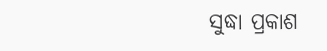ସୁଦ୍ଧା ପ୍ରକାଶ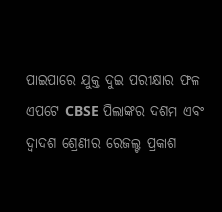ପାଇପାରେ ଯୁକ୍ତ ଦୁଇ ପରୀକ୍ଷାର ଫଳ ଏପଟେ CBSE ପିଲାଙ୍କର ଦଶମ ଏବଂ ଦ୍ୱାଦଶ ଶ୍ରେଣୀର ରେଜଲ୍ଟ ପ୍ରକାଶ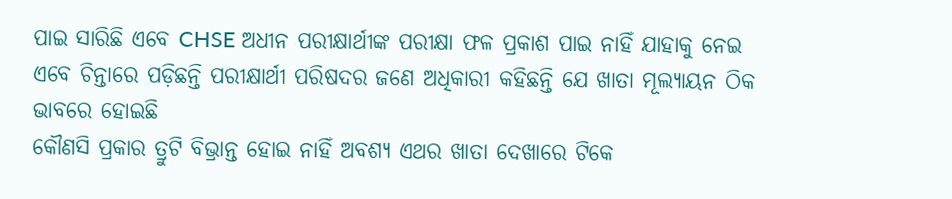ପାଇ ସାରିଛି ଏବେ CHSE ଅଧୀନ ପରୀକ୍ଷାର୍ଥୀଙ୍କ ପରୀକ୍ଷା ଫଳ ପ୍ରକାଶ ପାଇ ନାହିଁ ଯାହାକୁ ନେଇ ଏବେ ଚିନ୍ତାରେ ପଡ଼ିଛନ୍ତି ପରୀକ୍ଷାର୍ଥୀ ପରିଷଦର ଜଣେ ଅଧିକାରୀ କହିଛନ୍ତି ଯେ ଖାତା ମୂଲ୍ୟାୟନ ଠିକ ଭାବରେ ହୋଇଛି
କୌଣସି ପ୍ରକାର ତ୍ରୁଟି ବିଭ୍ରାନ୍ତ ହୋଇ ନାହିଁ ଅବଶ୍ୟ ଏଥର ଖାତା ଦେଖାରେ ଟିକେ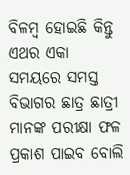ବିଳମ୍ବ ହୋଇଛି କିନ୍ତୁ ଏଥର ଏକା ସମୟରେ ସମସ୍ତ ବିଭାଗର ଛାତ୍ର ଛାତ୍ରୀ ମାନଙ୍କ ପରୀକ୍ଷା ଫଳ ପ୍ରକାଶ ପାଇବ ବୋଲି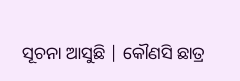ସୂଚନା ଆସୁଛି | କୌଣସି ଛାତ୍ର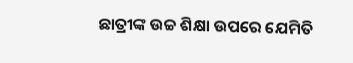ଛାତ୍ରୀଙ୍କ ଉଚ୍ଚ ଶିକ୍ଷା ଉପରେ ଯେମିତି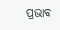ପ୍ରଭାବ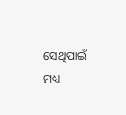ସେଥିପାଇଁ ମଧ୍ୟ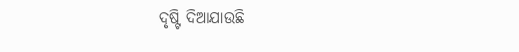ଦୃଷ୍ଟି ଦିଆଯାଉଛି